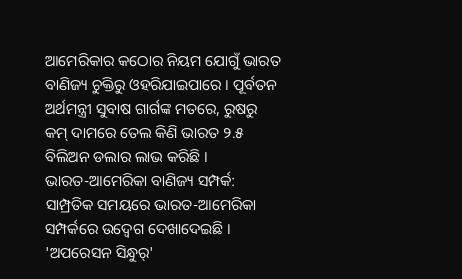ଆମେରିକାର କଠୋର ନିୟମ ଯୋଗୁଁ ଭାରତ ବାଣିଜ୍ୟ ଚୁକ୍ତିରୁ ଓହରିଯାଇପାରେ । ପୂର୍ବତନ ଅର୍ଥମନ୍ତ୍ରୀ ସୁବାଷ ଗାର୍ଗଙ୍କ ମତରେ, ରୁଷରୁ କମ୍ ଦାମରେ ତେଲ କିଣି ଭାରତ ୨.୫ ବିଲିଅନ ଡଲାର ଲାଭ କରିଛି ।
ଭାରତ-ଆମେରିକା ବାଣିଜ୍ୟ ସମ୍ପର୍କ: ସାମ୍ପ୍ରତିକ ସମୟରେ ଭାରତ-ଆମେରିକା ସମ୍ପର୍କରେ ଉଦ୍ବେଗ ଦେଖାଦେଇଛି । 'ଅପରେସନ ସିନ୍ଧୁର୍'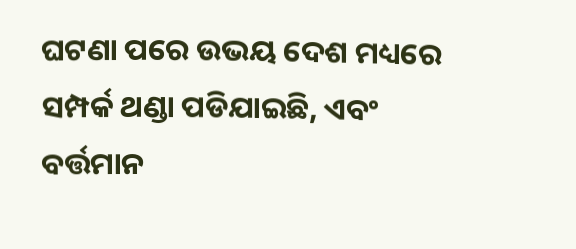ଘଟଣା ପରେ ଉଭୟ ଦେଶ ମଧ୍ୟରେ ସମ୍ପର୍କ ଥଣ୍ଡା ପଡିଯାଇଛି, ଏବଂ ବର୍ତ୍ତମାନ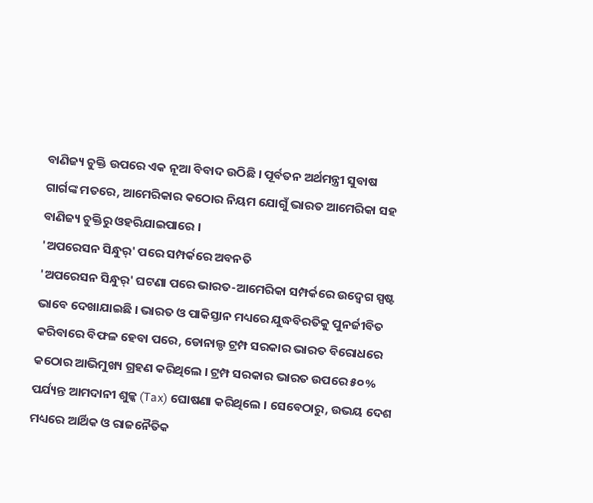ବାଣିଜ୍ୟ ଚୁକ୍ତି ଉପରେ ଏକ ନୂଆ ବିବାଦ ଉଠିଛି । ପୂର୍ବତନ ଅର୍ଥମନ୍ତ୍ରୀ ସୁବାଷ ଗାର୍ଗଙ୍କ ମତରେ, ଆମେରିକାର କଠୋର ନିୟମ ଯୋଗୁଁ ଭାରତ ଆମେରିକା ସହ ବାଣିଜ୍ୟ ଚୁକ୍ତିରୁ ଓହରିଯାଇପାରେ ।
'ଅପରେସନ ସିନ୍ଧୁର୍' ପରେ ସମ୍ପର୍କରେ ଅବନତି
'ଅପରେସନ ସିନ୍ଧୁର୍' ଘଟଣା ପରେ ଭାରତ-ଆମେରିକା ସମ୍ପର୍କରେ ଉଦ୍ବେଗ ସ୍ପଷ୍ଟ ଭାବେ ଦେଖାଯାଇଛି । ଭାରତ ଓ ପାକିସ୍ତାନ ମଧ୍ୟରେ ଯୁଦ୍ଧବିରତିକୁ ପୁନର୍ଜୀବିତ କରିବାରେ ବିଫଳ ହେବା ପରେ, ଡୋନାଲ୍ଡ ଟ୍ରମ୍ପ ସରକାର ଭାରତ ବିରୋଧରେ କଠୋର ଆଭିମୁଖ୍ୟ ଗ୍ରହଣ କରିଥିଲେ । ଟ୍ରମ୍ପ ସରକାର ଭାରତ ଉପରେ ୫୦% ପର୍ଯ୍ୟନ୍ତ ଆମଦାନୀ ଶୁଳ୍କ (Tax) ଘୋଷଣା କରିଥିଲେ । ସେବେଠାରୁ, ଉଭୟ ଦେଶ ମଧ୍ୟରେ ଆର୍ଥିକ ଓ ରାଜନୈତିକ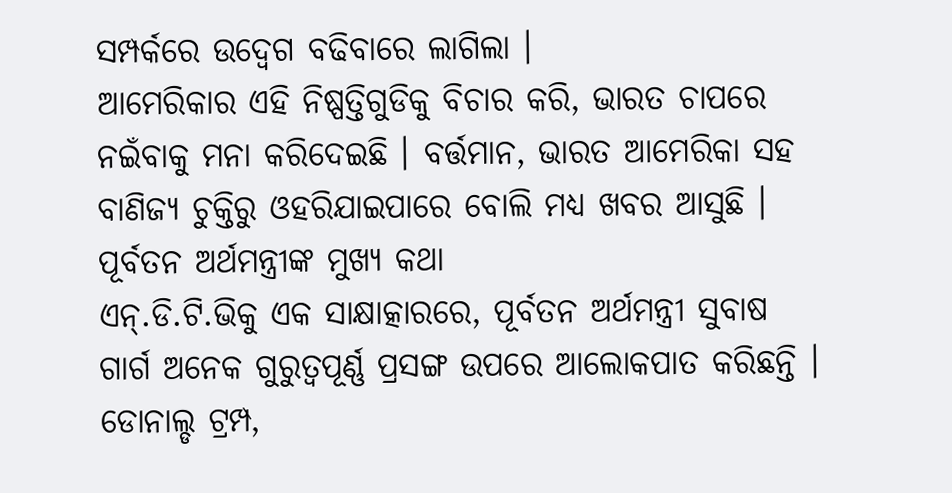ସମ୍ପର୍କରେ ଉଦ୍ବେଗ ବଢିବାରେ ଲାଗିଲା ।
ଆମେରିକାର ଏହି ନିଷ୍ପତ୍ତିଗୁଡିକୁ ବିଚାର କରି, ଭାରତ ଚାପରେ ନଇଁବାକୁ ମନା କରିଦେଇଛି । ବର୍ତ୍ତମାନ, ଭାରତ ଆମେରିକା ସହ ବାଣିଜ୍ୟ ଚୁକ୍ତିରୁ ଓହରିଯାଇପାରେ ବୋଲି ମଧ୍ୟ ଖବର ଆସୁଛି ।
ପୂର୍ବତନ ଅର୍ଥମନ୍ତ୍ରୀଙ୍କ ମୁଖ୍ୟ କଥା
ଏନ୍.ଡି.ଟି.ଭିକୁ ଏକ ସାକ୍ଷାତ୍କାରରେ, ପୂର୍ବତନ ଅର୍ଥମନ୍ତ୍ରୀ ସୁବାଷ ଗାର୍ଗ ଅନେକ ଗୁରୁତ୍ୱପୂର୍ଣ୍ଣ ପ୍ରସଙ୍ଗ ଉପରେ ଆଲୋକପାତ କରିଛନ୍ତି । ଡୋନାଲ୍ଡ ଟ୍ରମ୍ପ,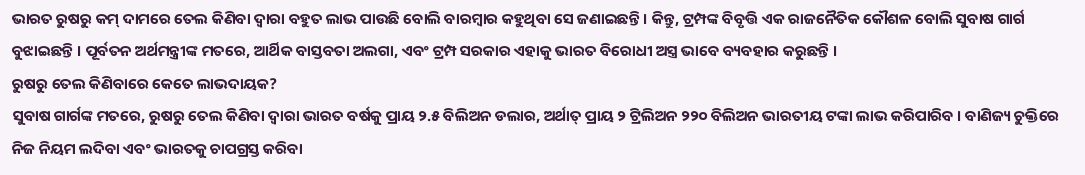ଭାରତ ରୁଷରୁ କମ୍ ଦାମରେ ତେଲ କିଣିବା ଦ୍ୱାରା ବହୁତ ଲାଭ ପାଉଛି ବୋଲି ବାରମ୍ବାର କହୁଥିବା ସେ ଜଣାଇଛନ୍ତି । କିନ୍ତୁ, ଟ୍ରମ୍ପଙ୍କ ବିବୃତ୍ତି ଏକ ରାଜନୈତିକ କୌଶଳ ବୋଲି ସୁବାଷ ଗାର୍ଗ ବୁଝାଇଛନ୍ତି । ପୂର୍ବତନ ଅର୍ଥମନ୍ତ୍ରୀଙ୍କ ମତରେ, ଆର୍ଥିକ ବାସ୍ତବତା ଅଲଗା, ଏବଂ ଟ୍ରମ୍ପ ସରକାର ଏହାକୁ ଭାରତ ବିରୋଧୀ ଅସ୍ତ୍ର ଭାବେ ବ୍ୟବହାର କରୁଛନ୍ତି ।
ରୁଷରୁ ତେଲ କିଣିବାରେ କେତେ ଲାଭଦାୟକ?
ସୁବାଷ ଗାର୍ଗଙ୍କ ମତରେ, ରୁଷରୁ ତେଲ କିଣିବା ଦ୍ୱାରା ଭାରତ ବର୍ଷକୁ ପ୍ରାୟ ୨.୫ ବିଲିଅନ ଡଲାର, ଅର୍ଥାତ୍ ପ୍ରାୟ ୨ ଟ୍ରିଲିଅନ ୨୨୦ ବିଲିଅନ ଭାରତୀୟ ଟଙ୍କା ଲାଭ କରିପାରିବ । ବାଣିଜ୍ୟ ଚୁକ୍ତିରେ ନିଜ ନିୟମ ଲଦିବା ଏବଂ ଭାରତକୁ ଚାପଗ୍ରସ୍ତ କରିବା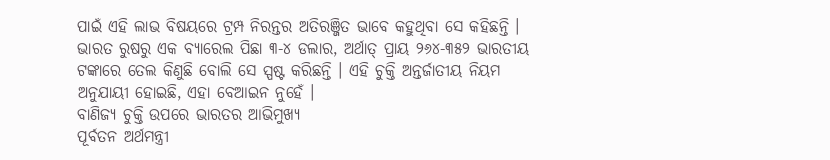ପାଇଁ ଏହି ଲାଭ ବିଷୟରେ ଟ୍ରମ୍ପ ନିରନ୍ତର ଅତିରଞ୍ଜିତ ଭାବେ କହୁଥିବା ସେ କହିଛନ୍ତି ।
ଭାରତ ରୁଷରୁ ଏକ ବ୍ୟାରେଲ ପିଛା ୩-୪ ଡଲାର, ଅର୍ଥାତ୍ ପ୍ରାୟ ୨୬୪-୩୫୨ ଭାରତୀୟ ଟଙ୍କାରେ ତେଲ କିଣୁଛି ବୋଲି ସେ ସ୍ପଷ୍ଟ କରିଛନ୍ତି । ଏହି ଚୁକ୍ତି ଅନ୍ତର୍ଜାତୀୟ ନିୟମ ଅନୁଯାୟୀ ହୋଇଛି, ଏହା ବେଆଇନ ନୁହେଁ ।
ବାଣିଜ୍ୟ ଚୁକ୍ତି ଉପରେ ଭାରତର ଆଭିମୁଖ୍ୟ
ପୂର୍ବତନ ଅର୍ଥମନ୍ତ୍ରୀ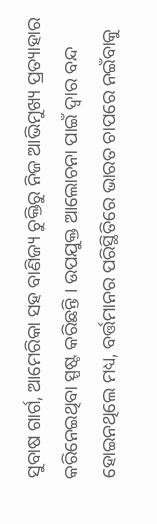ସୁବାଷ ଗାର୍ଗ, ଆମେରିକା ସହ ବାଣିଜ୍ୟ ଚୁକ୍ତିରୁ ନିଜ ଆଭିମୁଖ୍ୟ ପ୍ରତ୍ୟାହାର କରିନେଇଥିବା ସ୍ପଷ୍ଟ କରିଛନ୍ତି । ଉପଯୁକ୍ତ ଆଲୋଚନା ପାଇଁ ଦ୍ୱାର ବନ୍ଦ ହୋଇନଥିଲେ ମଧ୍ୟ, ବର୍ତ୍ତମାନର ପରିସ୍ଥିତିରେ ଭାରତ ଚାପରେ ନଇଁବାକୁ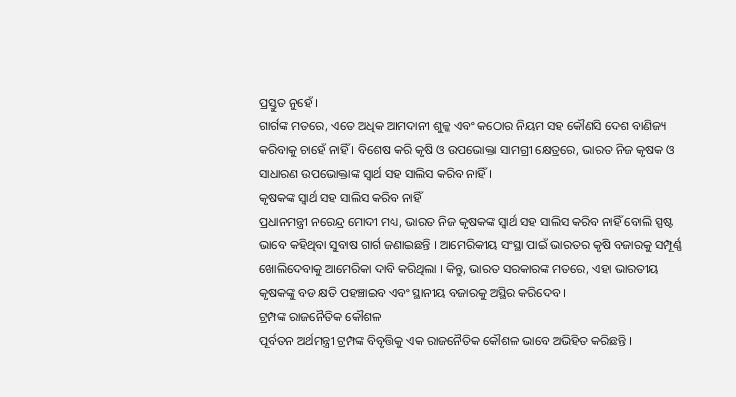ପ୍ରସ୍ତୁତ ନୁହେଁ ।
ଗାର୍ଗଙ୍କ ମତରେ, ଏତେ ଅଧିକ ଆମଦାନୀ ଶୁଳ୍କ ଏବଂ କଠୋର ନିୟମ ସହ କୌଣସି ଦେଶ ବାଣିଜ୍ୟ କରିବାକୁ ଚାହେଁ ନାହିଁ । ବିଶେଷ କରି କୃଷି ଓ ଉପଭୋକ୍ତା ସାମଗ୍ରୀ କ୍ଷେତ୍ରରେ, ଭାରତ ନିଜ କୃଷକ ଓ ସାଧାରଣ ଉପଭୋକ୍ତାଙ୍କ ସ୍ୱାର୍ଥ ସହ ସାଲିସ କରିବ ନାହିଁ ।
କୃଷକଙ୍କ ସ୍ୱାର୍ଥ ସହ ସାଲିସ କରିବ ନାହିଁ
ପ୍ରଧାନମନ୍ତ୍ରୀ ନରେନ୍ଦ୍ର ମୋଦୀ ମଧ୍ୟ, ଭାରତ ନିଜ କୃଷକଙ୍କ ସ୍ୱାର୍ଥ ସହ ସାଲିସ କରିବ ନାହିଁ ବୋଲି ସ୍ପଷ୍ଟ ଭାବେ କହିଥିବା ସୁବାଷ ଗାର୍ଗ ଜଣାଇଛନ୍ତି । ଆମେରିକୀୟ ସଂସ୍ଥା ପାଇଁ ଭାରତର କୃଷି ବଜାରକୁ ସମ୍ପୂର୍ଣ୍ଣ ଖୋଲିଦେବାକୁ ଆମେରିକା ଦାବି କରିଥିଲା । କିନ୍ତୁ, ଭାରତ ସରକାରଙ୍କ ମତରେ, ଏହା ଭାରତୀୟ କୃଷକଙ୍କୁ ବଡ କ୍ଷତି ପହଞ୍ଚାଇବ ଏବଂ ସ୍ଥାନୀୟ ବଜାରକୁ ଅସ୍ଥିର କରିଦେବ ।
ଟ୍ରମ୍ପଙ୍କ ରାଜନୈତିକ କୌଶଳ
ପୂର୍ବତନ ଅର୍ଥମନ୍ତ୍ରୀ ଟ୍ରମ୍ପଙ୍କ ବିବୃତ୍ତିକୁ ଏକ ରାଜନୈତିକ କୌଶଳ ଭାବେ ଅଭିହିତ କରିଛନ୍ତି ।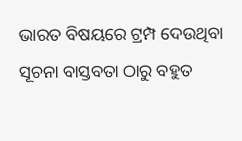ଭାରତ ବିଷୟରେ ଟ୍ରମ୍ପ ଦେଉଥିବା ସୂଚନା ବାସ୍ତବତା ଠାରୁ ବହୁତ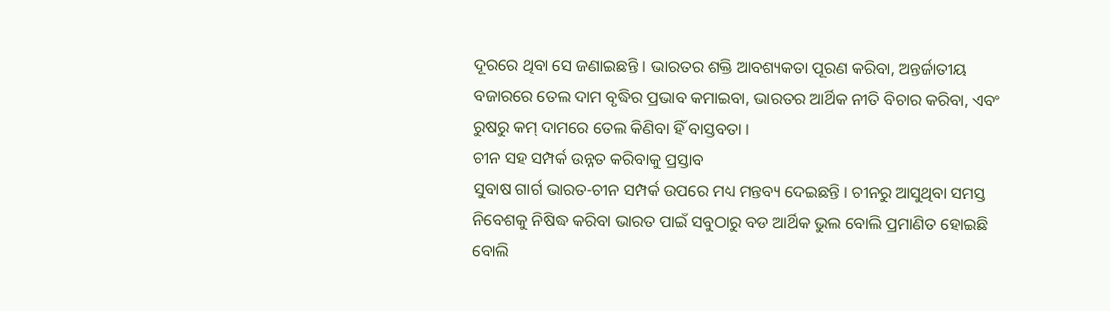ଦୂରରେ ଥିବା ସେ ଜଣାଇଛନ୍ତି । ଭାରତର ଶକ୍ତି ଆବଶ୍ୟକତା ପୂରଣ କରିବା, ଅନ୍ତର୍ଜାତୀୟ ବଜାରରେ ତେଲ ଦାମ ବୃଦ୍ଧିର ପ୍ରଭାବ କମାଇବା, ଭାରତର ଆର୍ଥିକ ନୀତି ବିଚାର କରିବା, ଏବଂ ରୁଷରୁ କମ୍ ଦାମରେ ତେଲ କିଣିବା ହିଁ ବାସ୍ତବତା ।
ଚୀନ ସହ ସମ୍ପର୍କ ଉନ୍ନତ କରିବାକୁ ପ୍ରସ୍ତାବ
ସୁବାଷ ଗାର୍ଗ ଭାରତ-ଚୀନ ସମ୍ପର୍କ ଉପରେ ମଧ୍ୟ ମନ୍ତବ୍ୟ ଦେଇଛନ୍ତି । ଚୀନରୁ ଆସୁଥିବା ସମସ୍ତ ନିବେଶକୁ ନିଷିଦ୍ଧ କରିବା ଭାରତ ପାଇଁ ସବୁଠାରୁ ବଡ ଆର୍ଥିକ ଭୁଲ ବୋଲି ପ୍ରମାଣିତ ହୋଇଛି ବୋଲି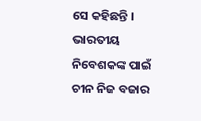ସେ କହିଛନ୍ତି । ଭାରତୀୟ ନିବେଶକଙ୍କ ପାଇଁ ଚୀନ ନିଜ ବଜାର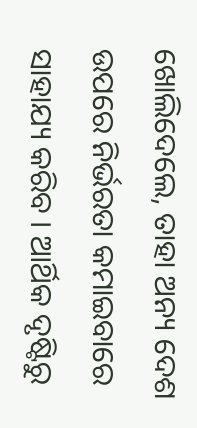ଖୋଲିଦେଲେ, ତାହା ଅନ୍ୟ ଦେଶ ଉପରେ ନିର୍ଭରତା କମାଇବାରେ ସାହାଯ୍ୟ କରିବ । ଆର୍ଥିକ ଦୃଷ୍ଟିରୁ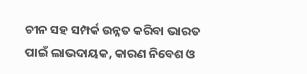ଚୀନ ସହ ସମ୍ପର୍କ ଉନ୍ନତ କରିବା ଭାରତ ପାଇଁ ଲାଭଦାୟକ, କାରଣ ନିବେଶ ଓ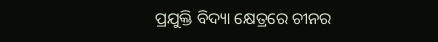ପ୍ରଯୁକ୍ତି ବିଦ୍ୟା କ୍ଷେତ୍ରରେ ଚୀନର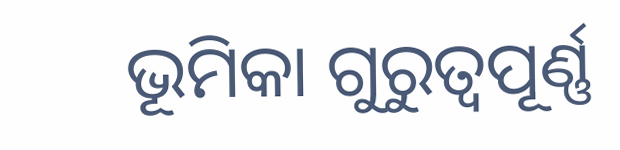ଭୂମିକା ଗୁରୁତ୍ୱପୂର୍ଣ୍ଣ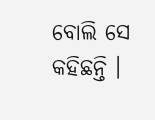ବୋଲି ସେ କହିଛନ୍ତି ।